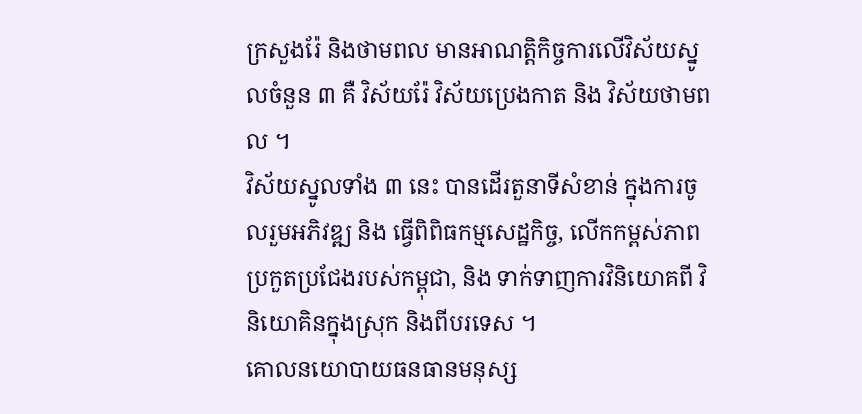ក្រសួងរ៉ែ និងថាមពល មានអាណត្តិកិច្ចការលើវិស័យស្នូលចំនួន ៣ គឺ វិស័យរ៉ែ វិស័យប្រេងកាត និង វិស័យថាមពល ។
វិស័យស្នូលទាំង ៣ នេះ បានដើរតួនាទីសំខាន់ ក្នុងការចូលរួមអភិវឌ្ឍ និង ធ្វើពិពិធកម្មសេដ្ឋកិច្ច, លើកកម្ពស់ភាពប្រកួតប្រជែងរបស់កម្ពុជា, និង ទាក់ទាញការវិនិយោគពី វិនិយោគិនក្នុងស្រុក និងពីបរទេស ។
គោលនយោបាយធនធានមនុស្ស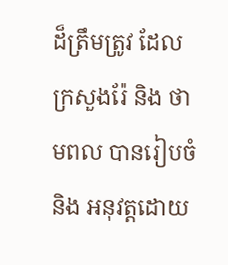ដ៏ត្រឹមត្រូវ ដែលក្រសួងរ៉ែ និង ថាមពល បានរៀបចំ និង អនុវត្តដោយ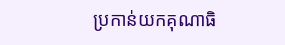ប្រកាន់យកគុណាធិ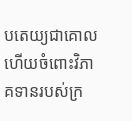បតេយ្យជាគោល ហើយចំពោះវិភាគទានរបស់ក្រ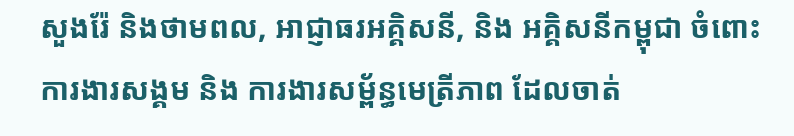សួងរ៉ែ និងថាមពល, អាជ្ញាធរអគ្គិសនី, និង អគ្គិសនីកម្ពុជា ចំពោះការងារសង្គម និង ការងារសម្ព័ន្ធមេត្រីភាព ដែលចាត់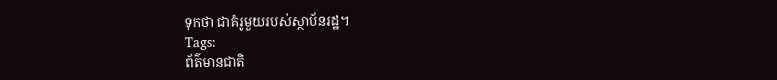ទុកថា ជាគំរូមួយរបស់ស្ថាប័នរដ្ឋ។
Tags:
ព័ត៌មានជាតិ